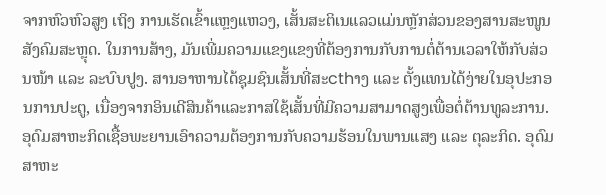ຈາກຫົວຫົວສູງ ເຖິງ ການເຮັດເຂົ້າແຫຼງແຫວງ, ເສັ້ນສະຕິເນແລວແມ່ນຫຼັກສ່ວນຂອງສານສະໜູນສັງຄົມສະຫຼຸດ. ໃນການສ້າງ, ມັນເພີ່ມຄວາມແຂງແຂງທີ່ຕ້ອງການກັບການຕໍ່ຕ້ານເວລາໃຫ້ກັບສ່ວນໜ້າ ແລະ ລະບົບປູງ. ສານອາຫານໄດ້ຊຸມຊົນເສັ້ນທີ່ສະcthາງ ແລະ ຕັ້ງແທນໄດ້ງ່າຍໃນອຸປະກອນການປະຕູ, ເນື່ອງຈາກອິນເດີສິນຄ້າແລະກາສໃຊ້ເສັ້ນທີ່ມີຄວາມສາມາດສູງເພື່ອຕໍ່ຕ້ານທູລະການ. ອຸດົມສາຫະກິດເຊື້ອພະຍານເອົາຄວາມຕ້ອງການກັບຄວາມຮ້ອນໃນພານແສງ ແລະ ຕຸລະກິດ. ອຸດົມສາຫະ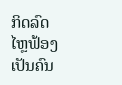ກິດລົດໄຫຼຟ້ອງເປັນຄົນ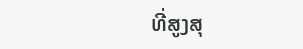ທີ່ສູງສຸ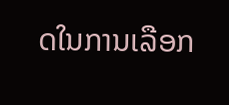ດໃນການເລືອກ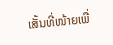ເສັ້ນທີ່ໜ້າຍເພື່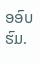ອອົບຮົມ.